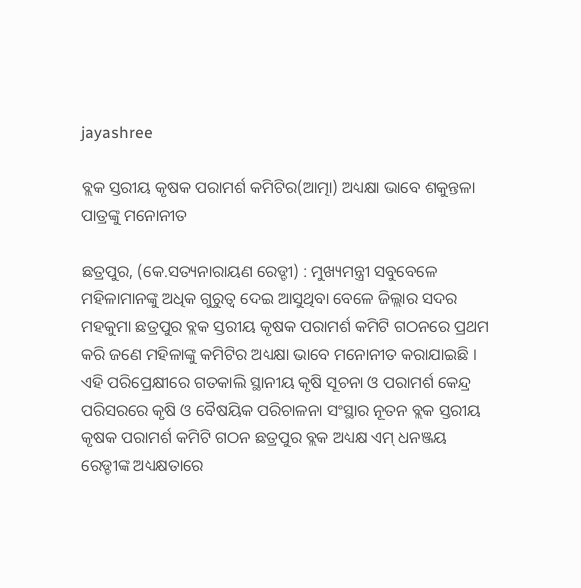jayashree

ବ୍ଲକ ସ୍ତରୀୟ କୃଷକ ପରାମର୍ଶ କମିଟିର(ଆତ୍ମା) ଅଧ୍ୟକ୍ଷା ଭାବେ ଶକୁନ୍ତଳା ପାତ୍ରଙ୍କୁ ମନୋନୀତ

ଛତ୍ରପୁର, (କେ.ସତ୍ୟନାରାୟଣ ରେଡ୍ଡୀ) : ମୁଖ୍ୟମନ୍ତ୍ରୀ ସବୁବେଳେ ମହିଳାମାନଙ୍କୁ ଅଧିକ ଗୁରୁତ୍ୱ ଦେଇ ଆସୁଥିବା ବେଳେ ଜିଲ୍ଲାର ସଦର ମହକୁମା ଛତ୍ରପୁର ବ୍ଲକ ସ୍ତରୀୟ କୃଷକ ପରାମର୍ଶ କମିଟି ଗଠନରେ ପ୍ରଥମ କରି ଜଣେ ମହିଳାଙ୍କୁ କମିଟିର ଅଧ୍ୟକ୍ଷା ଭାବେ ମନୋନୀତ କରାଯାଇଛି । ଏହି ପରିପ୍ରେକ୍ଷୀରେ ଗତକାଲି ସ୍ଥାନୀୟ କୃଷି ସୂଚନା ଓ ପରାମର୍ଶ କେନ୍ଦ୍ର ପରିସରରେ କୃଷି ଓ ବୈଷୟିକ ପରିଚାଳନା ସଂସ୍ଥାର ନୂତନ ବ୍ଲକ ସ୍ତରୀୟ କୃଷକ ପରାମର୍ଶ କମିଟି ଗଠନ ଛତ୍ରପୁର ବ୍ଲକ ଅଧ୍ୟକ୍ଷ ଏମ୍ ଧନଞ୍ଜୟ ରେଡ୍ଡୀଙ୍କ ଅଧ୍ୟକ୍ଷତାରେ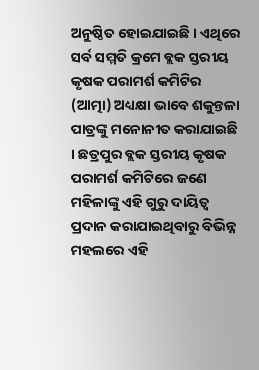ଅନୁଷ୍ଠିତ ହୋଇଯାଇଛି । ଏଥିରେ ସର୍ବ ସମ୍ମତି କ୍ରମେ ବ୍ଲକ ସ୍ତରୀୟ କୃଷକ ପରାମର୍ଶ କମିଟିର (ଆତ୍ମା) ଅଧ୍ୟକ୍ଷା ଭାବେ ଶକୁନ୍ତଳା ପାତ୍ରଙ୍କୁ ମନୋନୀତ କରାଯାଇଛି । ଛତ୍ରପୁର ବ୍ଲକ ସ୍ତରୀୟ କୃଷକ ପରାମର୍ଶ କମିଟିରେ ଜଣେ ମହିଳାଙ୍କୁ ଏହି ଗୁରୁ ଦାୟିତ୍ୱ ପ୍ରଦାନ କରାଯାଇଥିବାରୁ ବିଭିନ୍ନ ମହଲରେ ଏହି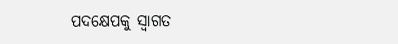ପଦକ୍ଷେପକୁ ସ୍ୱାଗତ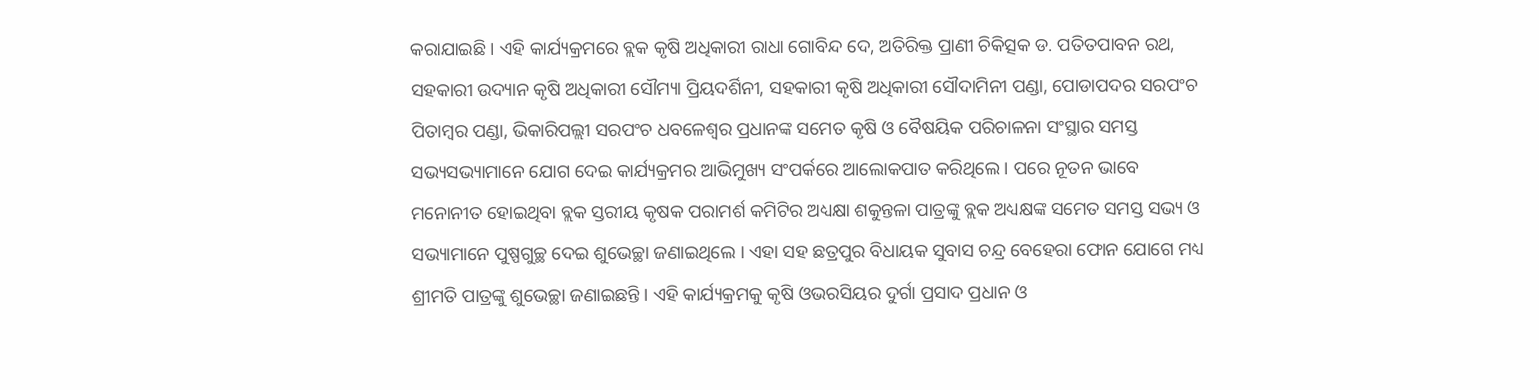କରାଯାଇଛି । ଏହି କାର୍ଯ୍ୟକ୍ରମରେ ବ୍ଲକ କୃଷି ଅଧିକାରୀ ରାଧା ଗୋବିନ୍ଦ ଦେ, ଅତିରିକ୍ତ ପ୍ରାଣୀ ଚିକିତ୍ସକ ଡ. ପତିତପାବନ ରଥ, ସହକାରୀ ଉଦ୍ୟାନ କୃଷି ଅଧିକାରୀ ସୌମ୍ୟା ପ୍ରିୟଦର୍ଶିନୀ, ସହକାରୀ କୃଷି ଅଧିକାରୀ ସୌଦାମିନୀ ପଣ୍ଡା, ପୋଡାପଦର ସରପଂଚ ପିତାମ୍ବର ପଣ୍ଡା, ଭିକାରିପଲ୍ଲୀ ସରପଂଚ ଧବଳେଶ୍ୱର ପ୍ରଧାନଙ୍କ ସମେତ କୃଷି ଓ ବୈଷୟିକ ପରିଚାଳନା ସଂସ୍ଥାର ସମସ୍ତ ସଭ୍ୟସଭ୍ୟାମାନେ ଯୋଗ ଦେଇ କାର୍ଯ୍ୟକ୍ରମର ଆଭିମୁଖ୍ୟ ସଂପର୍କରେ ଆଲୋକପାତ କରିଥିଲେ । ପରେ ନୂତନ ଭାବେ ମନୋନୀତ ହୋଇଥିବା ବ୍ଲକ ସ୍ତରୀୟ କୃଷକ ପରାମର୍ଶ କମିଟିର ଅଧ୍ୟକ୍ଷା ଶକୁନ୍ତଳା ପାତ୍ରଙ୍କୁ ବ୍ଲକ ଅଧ୍ୟକ୍ଷଙ୍କ ସମେତ ସମସ୍ତ ସଭ୍ୟ ଓ ସଭ୍ୟାମାନେ ପୁଷ୍ପଗୁଚ୍ଛ ଦେଇ ଶୁଭେଚ୍ଛା ଜଣାଇଥିଲେ । ଏହା ସହ ଛତ୍ରପୁର ବିଧାୟକ ସୁବାସ ଚନ୍ଦ୍ର ବେହେରା ଫୋନ ଯୋଗେ ମଧ୍ୟ ଶ୍ରୀମତି ପାତ୍ରଙ୍କୁ ଶୁଭେଚ୍ଛା ଜଣାଇଛନ୍ତି । ଏହି କାର୍ଯ୍ୟକ୍ରମକୁ କୃଷି ଓଭରସିୟର ଦୁର୍ଗା ପ୍ରସାଦ ପ୍ରଧାନ ଓ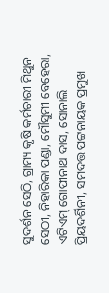ସୁଦର୍ଶନ ସେଠି, ଗ୍ରାମ୍ୟ କୃଷି କର୍ମଚାରୀ ମିଥୁନ ସେଠୀ, ନିହାରିକା ପଣ୍ଡା, ମୌସୁମୀ ବେହେରା, ଏଟିଏମ୍‌ ଗୋପୀନାଥ ଦାସ, ସୋନାଲି ପ୍ରିୟଦର୍ଶିନୀ, ସମଦତ୍ତ ପଟ୍ଟନାୟକ ପ୍ରମୁଖ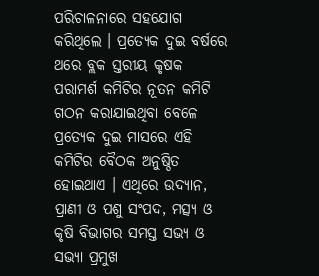ପରିଚାଳନାରେ ସହଯୋଗ କରିଥିଲେ । ପ୍ରତ୍ୟେକ ଦୁଇ ବର୍ଷରେ ଥରେ ବ୍ଲକ ସ୍ତରୀୟ କୃଷକ ପରାମର୍ଶ କମିଟିର ନୂତନ କମିଟି ଗଠନ କରାଯାଇଥିବା ବେଳେ ପ୍ରତ୍ୟେକ ଦୁଇ ମାସରେ ଏହି କମିଟିର ବୈଠକ ଅନୁଷ୍ଠିତ ହୋଇଥାଏ । ଏଥିରେ ଉଦ୍ୟାନ, ପ୍ରାଣୀ ଓ ପଶୁ ସଂପଦ, ମତ୍ସ୍ୟ ଓ କୃଷି ବିଭାଗର ସମସ୍ତ ସଭ୍ୟ ଓ ସଭ୍ୟା ପ୍ରମୁଖ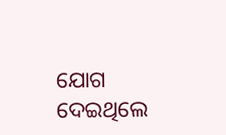ଯୋଗ ଦେଇଥିଲେ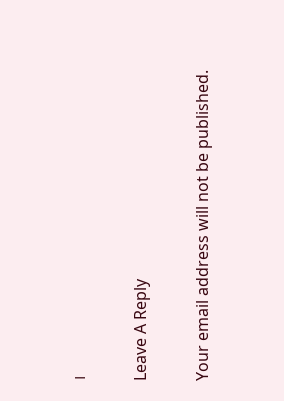।

Leave A Reply

Your email address will not be published.